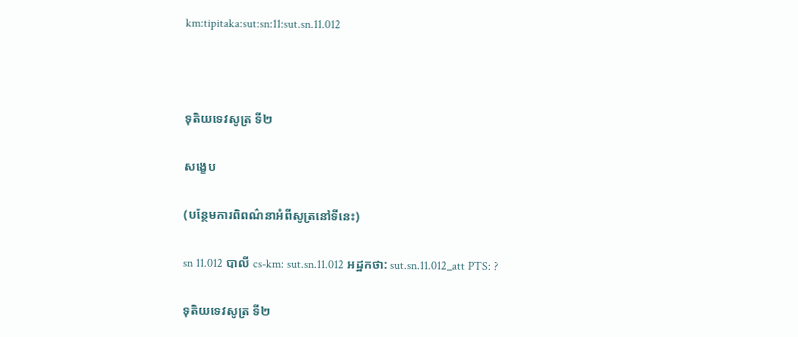km:tipitaka:sut:sn:11:sut.sn.11.012



ទុតិយទេវសូត្រ ទី២

សង្ខេប

(បន្ថែមការពិពណ៌នាអំពីសូត្រនៅទីនេះ)

sn 11.012 បាលី cs-km: sut.sn.11.012 អដ្ឋកថា: sut.sn.11.012_att PTS: ?

ទុតិយទេវសូត្រ ទី២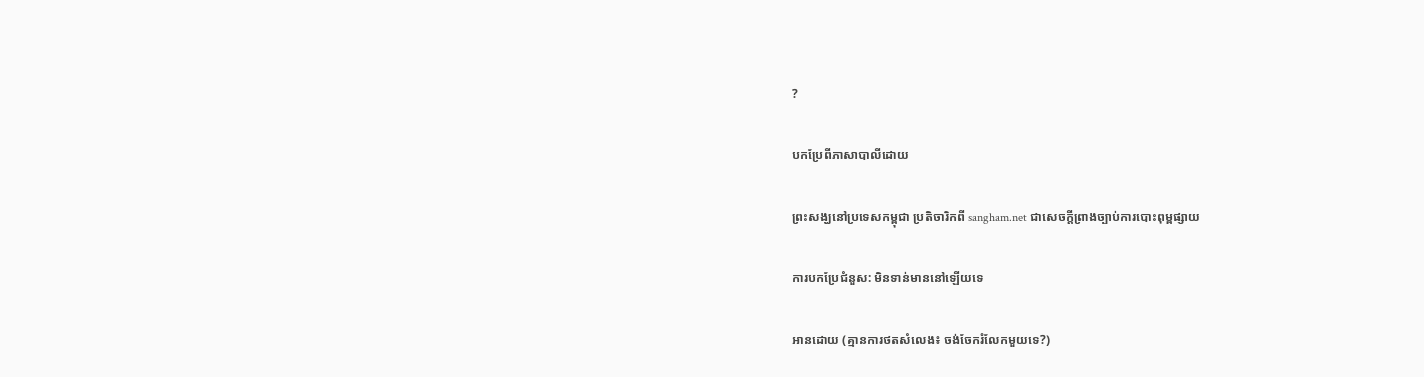?

បកប្រែពីភាសាបាលីដោយ

ព្រះសង្ឃនៅប្រទេសកម្ពុជា ប្រតិចារិកពី sangham.net ជាសេចក្តីព្រាងច្បាប់ការបោះពុម្ពផ្សាយ

ការបកប្រែជំនួស: មិនទាន់មាននៅឡើយទេ

អានដោយ (គ្មានការថតសំលេង៖ ចង់ចែករំលែកមួយទេ?)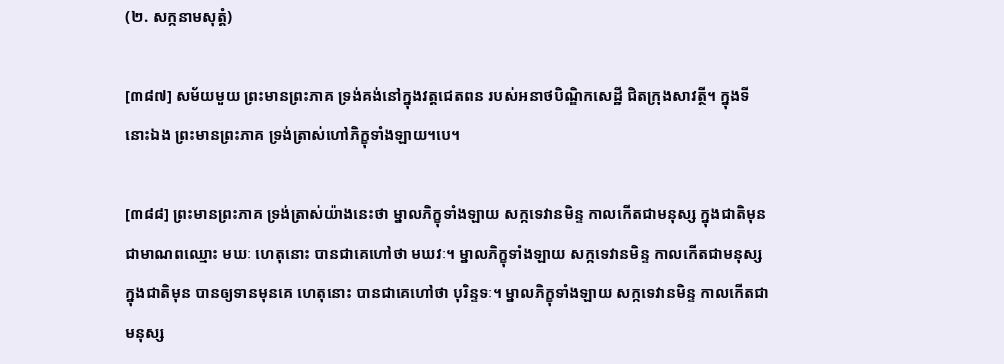(២. សក្កនាមសុត្តំ)

[៣៨៧] សម័យមួយ ព្រះមានព្រះភាគ ទ្រង់គង់នៅក្នុងវត្តជេតពន របស់អនាថបិណ្ឌិកសេដ្ឋី ជិតក្រុងសាវត្ថី។ ក្នុងទីនោះឯង ព្រះមានព្រះភាគ ទ្រង់ត្រាស់ហៅភិក្ខុទាំងឡាយ។បេ។

[៣៨៨] ព្រះមានព្រះភាគ ទ្រង់ត្រាស់យ៉ាងនេះថា ម្នាលភិក្ខុទាំងឡាយ សក្កទេវានមិន្ទ កាលកើតជាមនុស្ស ក្នុងជាតិមុន ជាមាណពឈ្មោះ មឃៈ ហេតុនោះ បានជាគេហៅថា មឃវៈ។ ម្នាលភិក្ខុទាំងឡាយ សក្កទេវានមិន្ទ កាលកើតជាមនុស្ស ក្នុងជាតិមុន បានឲ្យទានមុនគេ ហេតុនោះ បានជាគេហៅថា បុរិន្ទទៈ។ ម្នាលភិក្ខុទាំងឡាយ សក្កទេវានមិន្ទ កាលកើតជាមនុស្ស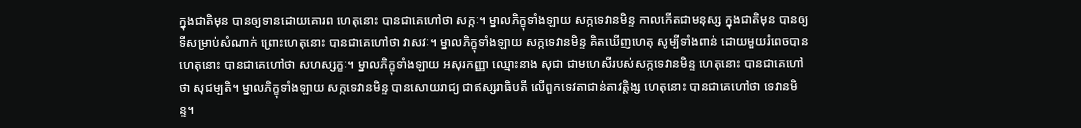ក្នុងជាតិមុន បានឲ្យទានដោយគោរព ហេតុនោះ បានជាគេហៅថា សក្កៈ។ ម្នាលភិក្ខុទាំងឡាយ សក្កទេវានមិន្ទ កាលកើតជាមនុស្ស ក្នុងជាតិមុន បានឲ្យទីសម្រាប់សំណាក់ ព្រោះហេតុនោះ បានជាគេហៅថា វាសវៈ។ ម្នាលភិក្ខុទាំងឡាយ សក្កទេវានមិន្ទ គិតឃើញហេតុ សូម្បីទាំងពាន់ ដោយមួយរំពេចបាន ហេតុនោះ បានជាគេហៅថា សហស្សក្ខៈ។ ម្នាលភិក្ខុទាំងឡាយ អសុរកញ្ញា ឈ្មោះនាង សុជា ជាមហេសីរបស់សក្កទេវានមិន្ទ ហេតុនោះ បានជាគេហៅថា សុជម្បតិ។ ម្នាលភិក្ខុទាំងឡាយ សក្កទេវានមិន្ទ បានសោយរាជ្យ ជាឥស្សរាធិបតី លើពួកទេវតាជាន់តាវត្តិង្ស ហេតុនោះ បានជាគេហៅថា ទេវានមិន្ទ។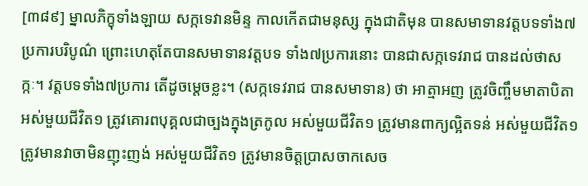[៣៨៩] ម្នាលភិក្ខុទាំងឡាយ សក្កទេវានមិន្ទ កាលកើតជាមនុស្ស ក្នុងជាតិមុន បានសមាទានវត្តបទទាំង៧ប្រការបរិបូណ៌ ព្រោះហេតុតែបានសមាទានវត្តបទ ទាំង៧ប្រការនោះ បានជាសក្កទេវរាជ បានដល់ថាសក្កៈ។ វត្តបទទាំង៧ប្រការ តើដូចម្តេចខ្លះ។ (សក្កទេវរាជ បានសមាទាន) ថា អាត្មាអញ ត្រូវចិញ្ចឹមមាតាបិតា អស់មួយជីវិត១ ត្រូវគោរពបុគ្គលជាច្បងក្នុងត្រកូល អស់មួយជីវិត១ ត្រូវមានពាក្យល្អិតទន់ អស់មួយជីវិត១ ត្រូវមានវាចាមិនញុះញង់ អស់មួយជីវិត១ ត្រូវមានចិត្តប្រាសចាកសេច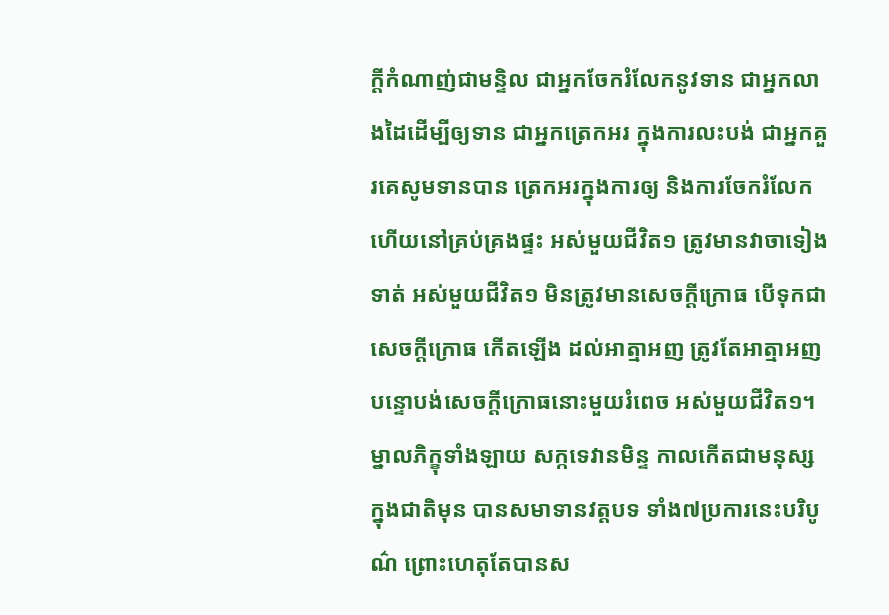ក្តីកំណាញ់ជាមន្ទិល ជាអ្នកចែករំលែកនូវទាន ជាអ្នកលាងដៃដើម្បីឲ្យទាន ជាអ្នកត្រេកអរ ក្នុងការលះបង់ ជាអ្នកគួរគេសូមទានបាន ត្រេកអរក្នុងការឲ្យ និងការចែករំលែក ហើយនៅគ្រប់គ្រងផ្ទះ អស់មួយជីវិត១ ត្រូវមានវាចាទៀងទាត់ អស់មួយជីវិត១ មិនត្រូវមានសេចក្តីក្រោធ បើទុកជាសេចក្តីក្រោធ កើតឡើង ដល់អាត្មាអញ ត្រូវតែអាត្មាអញបន្ទោបង់សេចក្តីក្រោធនោះមួយរំពេច អស់មួយជីវិត១។ ម្នាលភិក្ខុទាំងឡាយ សក្កទេវានមិន្ទ កាលកើតជាមនុស្ស ក្នុងជាតិមុន បានសមាទានវត្តបទ ទាំង៧ប្រការនេះបរិបូណ៌ ព្រោះហេតុតែបានស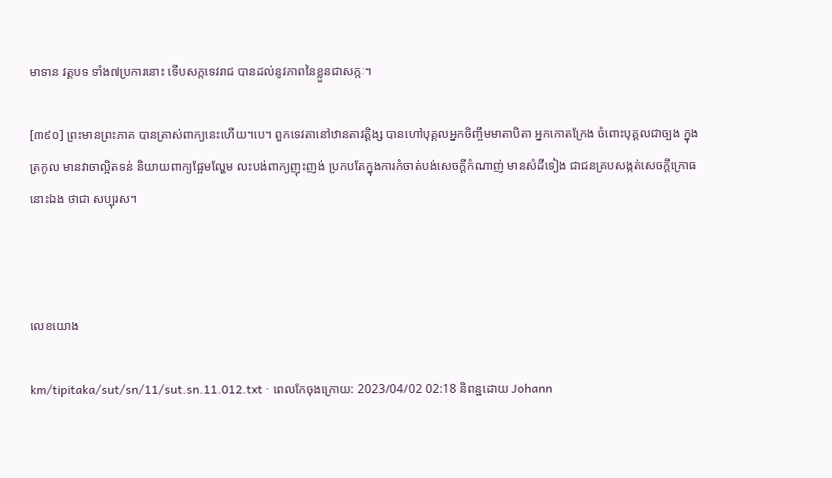មាទាន វត្តបទ ទាំង៧ប្រការនោះ ទើបសក្កទេវរាជ បានដល់នូវភាពនៃខ្លួនជាសក្កៈ។

[៣៩០] ព្រះមានព្រះភាគ បានត្រាស់ពាក្យនេះហើយ។បេ។ ពួកទេវតានៅឋានតាវត្តិង្ស បានហៅបុគ្គលអ្នកចិញ្ចឹមមាតាបិតា អ្នកកោតក្រែង ចំពោះបុគ្គលជាច្បង ក្នុងត្រកូល មានវាចាល្អិតទន់ និយាយពាក្យផ្អែមល្ហែម លះបង់ពាក្យញុះញង់ ប្រកបតែក្នុងការកំចាត់បង់សេចក្តីកំណាញ់ មានសំដីទៀង ជាជនគ្របសង្កត់សេចក្តីក្រោធនោះឯង ថាជា សប្បុរស។



លេខយោង

km/tipitaka/sut/sn/11/sut.sn.11.012.txt · ពេលកែចុងក្រោយ: 2023/04/02 02:18 និពន្ឋដោយ Johann